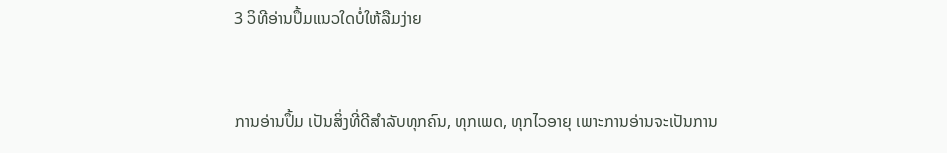3 ວິທີອ່ານປຶ້ມແນວໃດບໍ່ໃຫ້ລືມງ່າຍ


ການອ່ານປຶ້ມ ເປັນສິ່ງທີ່ດີສຳລັບທຸກຄົນ, ທຸກເພດ, ທຸກໄວອາຍຸ ເພາະການອ່ານຈະເປັນການ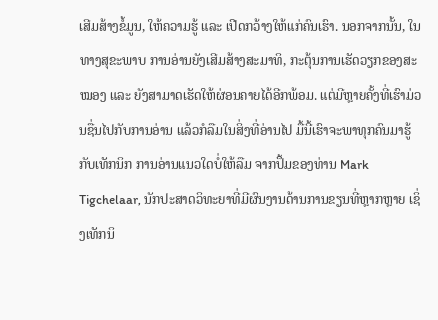ເສີມສ້າງຂໍ້ມູນ, ໃຫ້ຄວາມຮູ້ ແລະ ເປີດກວ້າງໃຫ້ແກ່ຄົນເຮົາ. ນອກຈາກນັ້ນ, ໃນທາງສຸຂະພາບ ການອ່ານຍັງເສີມສ້າງສະມາທິ, ກະຕຸ້ນການເຮັດວຽກຂອງສະໝອງ ແລະ ຍັງສາມາດເຮັດໃຫ້ຜ່ອນຄາຍໄດ້ອີກພ້ອມ. ແຕ່ມີຫຼາຍຄັ້ງທີ່ເຮົາມ່ວນຊື່ນໄປກັບການອ່ານ ແລ້ວກໍລືມໃນສິ່ງທີ່ອ່ານໄປ ມື້ນີ້ເຮົາຈະພາທຸກຄົນມາຮູ້ກັບເທັກນິກ ການອ່ານແນວໃດບໍ່ໃຫ້ລືມ ຈາກປຶ້ມຂອງທ່ານ Mark Tigchelaar, ນັກປະສາດວິທະຍາທີ່ມີຜົນງານດ້ານການຂຽນທີ່ຫຼາກຫຼາຍ ເຊິ່ງເທັກນິ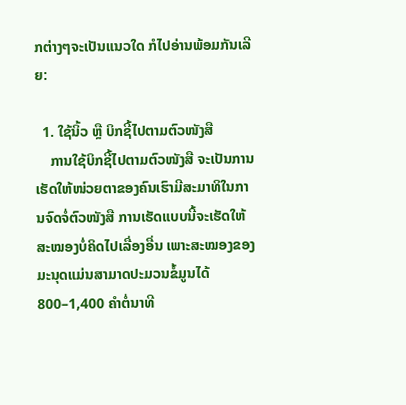ກຕ່າງໆຈະເປັນແນວໃດ ກໍໄປອ່ານພ້ອມກັນເລີຍ:

  1. ໃຊ້ນິ້ວ ຫຼື ບິກຊີ້ໄປຕາມຕົວໜັງສື
    ການໃຊ້ບິກຊີ້ໄປຕາມຕົວໜັງສື ຈະເປັນການເຮັດໃຫ້ໜ່ວຍຕາຂອງຄົນເຮົາມີສະມາທິໃນການຈົດຈໍ່ຕົວໜັງສື ການເຮັດແບບນີ້ຈະເຮັດໃຫ້ສະໝອງບໍ່ຄິດໄປເລື່ອງອື່ນ ເພາະສະໝອງຂອງມະນຸດແມ່ນສາມາດປະມວນຂໍ້ມູນໄດ້ 800–1,400 ຄຳຕໍ່ນາທີ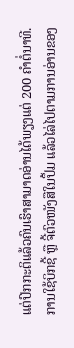ແຕ່ປົກກະຕິແລ້ວຄົນເຮົາສາມາດອ່ານໄດ້ພຽງແຕ່ 200 ຄຳຕໍ່ນາທີ. ການໃຊ້ບິກຊີ້ ຫຼື ຈີ້ຕົວໜັງສືໃນປຶ້ມ ແລ້ວໄລ່ໄປຕາມການອ່ານຂອງ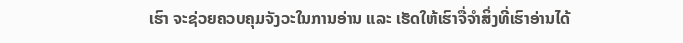ເຮົາ ຈະຊ່ວຍຄວບຄຸມຈັງວະໃນການອ່ານ ແລະ ເຮັດໃຫ້ເຮົາຈື່ຈຳສິ່ງທີ່ເຮົາອ່ານໄດ້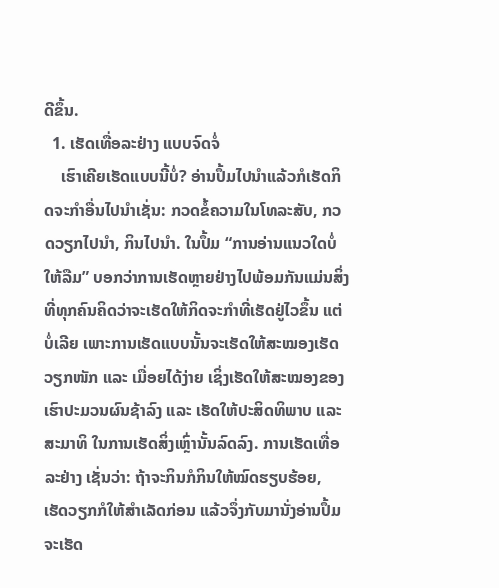ດີຂຶ້ນ.
  1. ເຮັດເທື່ອລະຢ່າງ ແບບຈົດຈໍ່
    ເຮົາເຄີຍເຮັດແບບນີ້ບໍ່? ອ່ານປຶ້ມໄປນຳແລ້ວກໍເຮັດກິດຈະກຳອື່ນໄປນຳເຊັ່ນ: ກວດຂໍ້ຄວາມໃນໂທລະສັບ, ກວດວຽກໄປນຳ, ກິນໄປນຳ. ໃນປຶ້ມ “ການອ່ານແນວໃດບໍ່ໃຫ້ລືມ” ບອກວ່າການເຮັດຫຼາຍຢ່າງໄປພ້ອມກັນແມ່ນສິ່ງທີ່ທຸກຄົນຄິດວ່າຈະເຮັດໃຫ້ກິດຈະກຳທີ່ເຮັດຢູ່ໄວຂຶ້ນ ແຕ່ບໍ່ເລີຍ ເພາະການເຮັດແບບນັ້ນຈະເຮັດໃຫ້ສະໝອງເຮັດວຽກໜັກ ແລະ ເມື່ອຍໄດ້ງ່າຍ ເຊິ່ງເຮັດໃຫ້ສະໝອງຂອງເຮົາປະມວນຜົນຊ້າລົງ ແລະ ເຮັດໃຫ້ປະສິດທິພາບ ແລະ ສະມາທິ ໃນການເຮັດສິ່ງເຫຼົ່ານັ້ນລົດລົງ. ການເຮັດເທື່ອລະຢ່າງ ເຊັ່ນວ່າ: ຖ້າຈະກິນກໍກິນໃຫ້ໝົດຮຽບຮ້ອຍ, ເຮັດວຽກກໍໃຫ້ສຳເລັດກ່ອນ ແລ້ວຈຶ່ງກັບມານັ່ງອ່ານປຶ້ມ ຈະເຮັດ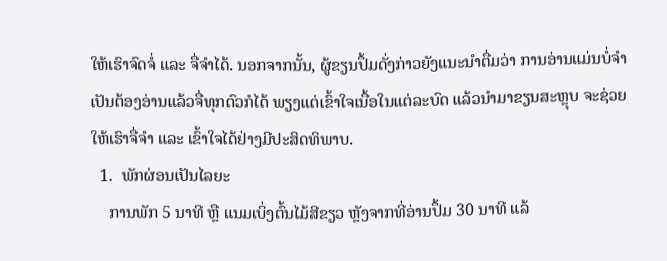ໃຫ້ເຮົາຈົດຈໍ່ ແລະ ຈື່ຈຳໄດ້. ນອກຈາກນັ້ນ, ຜູ້ຂຽນປຶ້ມດັ່ງກ່າວຍັງແນະນຳຕື່ມວ່າ ການອ່ານແມ່ນບໍ່ຈຳເປັນຕ້ອງອ່ານແລ້ວຈື່ທຸກຕົວກໍໄດ້ ພຽງແຕ່ເຂົ້າໃຈເນື້ອໃນແຕ່ລະບົດ ແລ້ວນຳມາຂຽນສະຫຼຸບ ຈະຊ່ວຍໃຫ້ເຮົາຈື່ຈຳ ແລະ ເຂົ້າໃຈໄດ້ຢ່າງມີປະສິດທິພາບ.
  1.  ພັກຜ່ອນເປັນໄລຍະ
    ການພັກ 5 ນາທີ ຫຼື ແນມເບິ່ງຕົ້ນໄມ້ສີຂຽວ ຫຼັງຈາກທີ່ອ່ານປຶ້ມ 30 ນາທີ ແລ້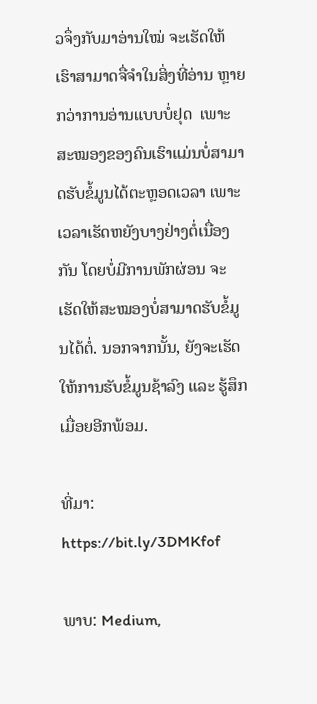ວຈຶ່ງກັບມາອ່ານໃໝ່ ຈະເຮັດໃຫ້ເຮົາສາມາດຈື່ຈຳໃນສິ່ງທີ່ອ່ານ ຫຼາຍກວ່າການອ່ານແບບບໍ່ຢຸດ  ເພາະສະໝອງຂອງຄົນເຮົາແມ່ນບໍ່ສາມາດຮັບຂໍ້ມູນໄດ້ຕະຫຼອດເວລາ ເພາະເວລາເຮັດຫຍັງບາງຢ່າງຕໍ່ເນື່ອງກັນ ໂດຍບໍ່ມີການພັກຜ່ອນ ຈະເຮັດໃຫ້ສະໝອງບໍ່ສາມາດຮັບຂໍ້ມູນໄດ້ຕໍ່. ນອກຈາກນັ້ນ, ຍັງຈະເຮັດໃຫ້ການຮັບຂໍ້ມູນຊ້າລົງ ແລະ ຮູ້ສຶກເມື່ອຍອີກພ້ອມ.

ທີ່ມາ: https://bit.ly/3DMKfof

ພາບ: Medium,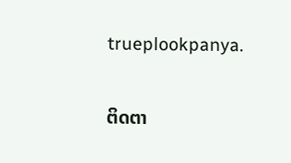trueplookpanya.

ຕິດຕາ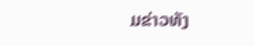ມຂ່າວທັງ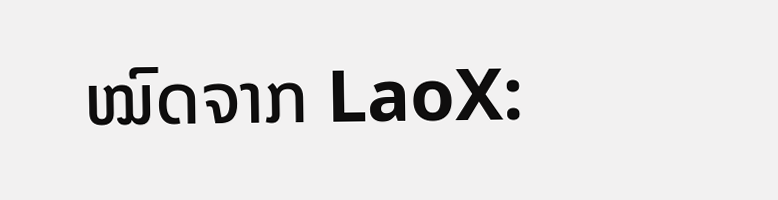ໝົດຈາກ LaoX: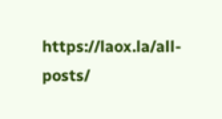https://laox.la/all-posts/